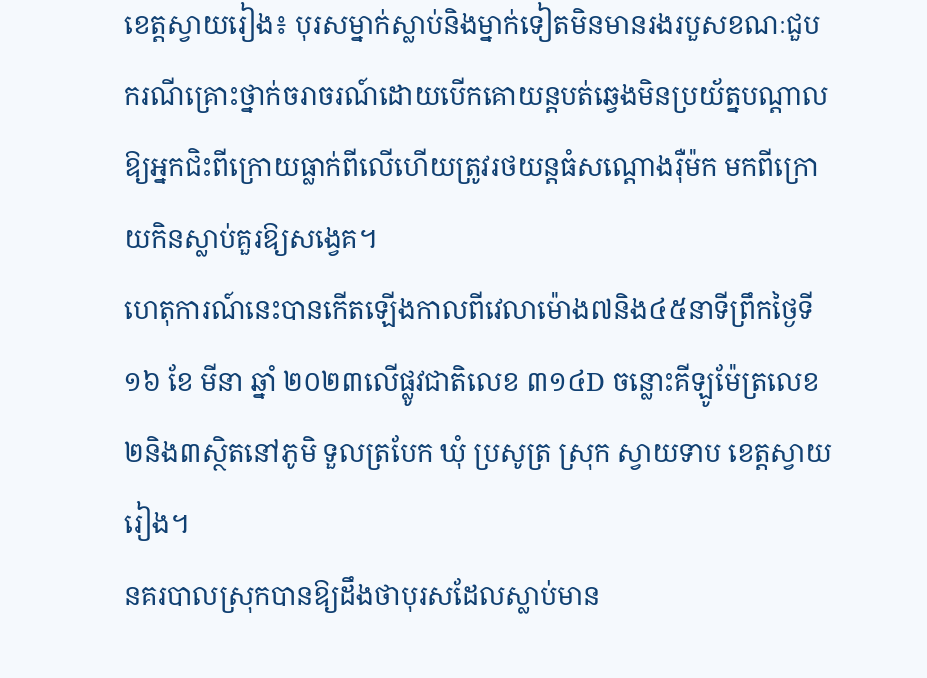ខេត្តស្វាយរៀង៖ បុរសម្នាក់ស្លាប់និងម្នាក់ទៀតមិនមានរងរបួសខណៈជួបករណីគ្រោះថ្នាក់ចរាចរណ៍ដោយបើកគោយន្តបត់ឆ្វេងមិនប្រយ័ត្នបណ្ដាលឱ្យអ្នកជិះពីក្រោយធ្លាក់ពីលើហើយត្រូវរថយន្តធំសណ្ដោងរ៉ឺម៉ក មកពីក្រោយកិនស្លាប់គួរឱ្យសង្វេគ។
ហេតុការណ៍នេះបានកើតឡើងកាលពីវេលាម៉ោង៧និង៤៥នាទីព្រឹកថ្ងៃទី១៦ ខែ មីនា ឆ្នាំ ២០២៣លើផ្លូវជាតិលេខ ៣១៤D ចន្លោះគីឡូម៉ែត្រលេខ២និង៣ស្ថិតនៅភូមិ ទួលត្របែក ឃុំ ប្រសូត្រ ស្រុក ស្វាយទាប ខេត្តស្វាយរៀង។
នគរបាលស្រុកបានឱ្យដឹងថាបុរសដែលស្លាប់មាន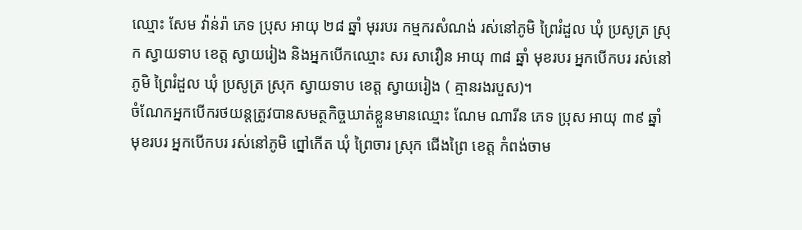ឈ្មោះ សែម វ៉ាន់រ៉ា ភេទ ប្រុស អាយុ ២៨ ឆ្នាំ មុររបរ កម្មករសំណង់ រស់នៅភូមិ ព្រៃរំដួល ឃុំ ប្រសូត្រ ស្រុក ស្វាយទាប ខេត្ត ស្វាយរៀង និងអ្នកបើកឈ្មោះ សរ សាវឿន អាយុ ៣៨ ឆ្នាំ មុខរបរ អ្នកបើកបរ រស់នៅ ភូមិ ព្រៃរំដួល ឃុំ ប្រសូត្រ ស្រុក ស្វាយទាប ខេត្ត ស្វាយរៀង ( គ្មានរងរបួស)។
ចំណែកអ្នកបើករថយន្តត្រូវបានសមត្ថកិច្ចឃាត់ខ្លួនមានឈ្មោះ ណែម ណារីន ភេទ ប្រុស អាយុ ៣៩ ឆ្នាំ មុខរបរ អ្នកបើកបរ រស់នៅភូមិ ព្នៅកើត ឃុំ ព្រៃចារ ស្រុក ជើងព្រៃ ខេត្ត កំពង់ចាម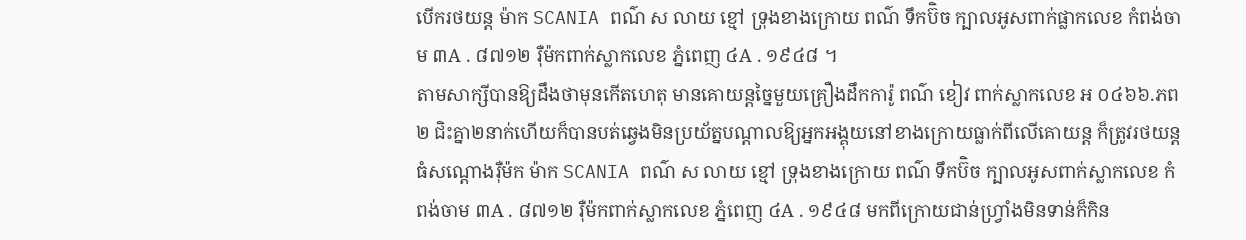បើករថយន្ត ម៉ាក SCANIA ពណ៌ ស លាយ ខ្មៅ ទ្រុងខាងក្រោយ ពណ៌ ទឹកប៊ិច ក្បាលអូសពាក់ផ្លាកលេខ កំពង់ចាម ៣A . ៨៧១២ រ៉ឺម៉កពាក់ស្លាកលេខ ភ្នំពេញ ៤A . ១៩៤៨ ។
តាមសាក្សីបានឱ្យដឹងថាមុនកើតហេតុ មានគោយន្តច្នៃមួយគ្រឿងដឹកការ៉ូ ពណ៌ ខៀវ ពាក់ស្លាកលេខ អ ០៤៦៦.ភព២ ជិះគ្នា២នាក់ហើយក៏បានបត់ឆ្វេងមិនប្រយ័ត្នបណ្ដាលឱ្យអ្នកអង្គុយនៅខាងក្រោយធ្លាក់ពីលើគោយន្ត ក៏ត្រូវរថយន្តធំសណ្ដោងរ៉ឺម៉ក ម៉ាក SCANIA ពណ៌ ស លាយ ខ្មៅ ទ្រុងខាងក្រោយ ពណ៌ ទឹកប៊ិច ក្បាលអូសពាក់ស្លាកលេខ កំពង់ចាម ៣A . ៨៧១២ រ៉ឺម៉កពាក់ស្លាកលេខ ភ្នំពេញ ៤A . ១៩៤៨ មកពីក្រោយជាន់ហ្វ្រាំងមិនទាន់ក៏កិន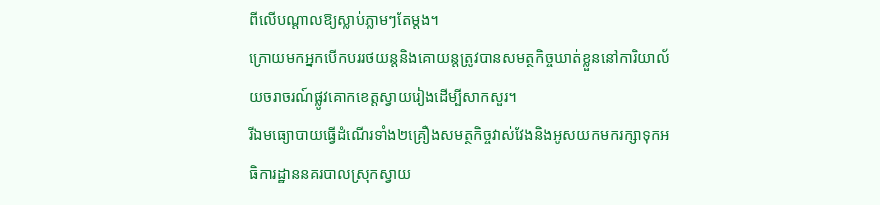ពីលើបណ្ដាលឱ្យស្លាប់ភ្លាមៗតែម្ដង។
ក្រោយមកអ្នកបើកបររថយន្តនិងគោយន្តត្រូវបានសមត្ថកិច្ចឃាត់ខ្លួននៅការិយាល័យចរាចរណ៍ផ្លូវគោកខេត្តស្វាយរៀងដើម្បីសាកសួរ។
រីឯមធ្យោបាយធ្វើដំណើរទាំង២គ្រឿងសមត្ថកិច្ចវាស់វែងនិងអូសយកមករក្សាទុកអធិការដ្ឋាននគរបាលស្រុកស្វាយ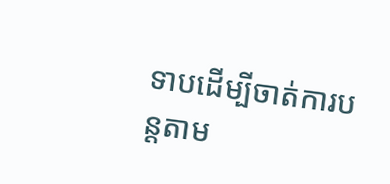ទាបដើម្បីចាត់ការបន្តតាម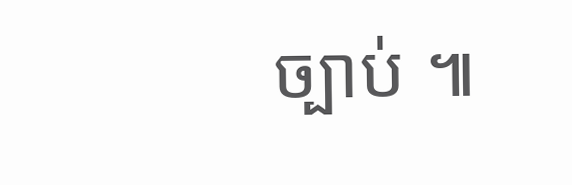ច្បាប់ ៕